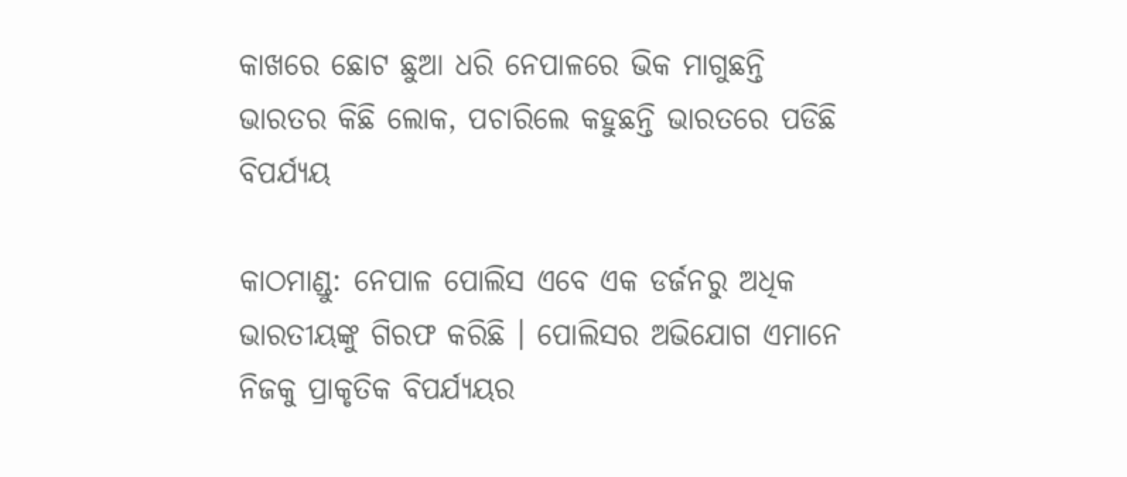କାଖରେ ଛୋଟ ଛୁଆ ଧରି ନେପାଳରେ ଭିକ ମାଗୁଛନ୍ତି ଭାରତର କିଛି ଲୋକ, ପଚାରିଲେ କହୁଛନ୍ତି ଭାରତରେ ପଡିଛି ବିପର୍ଯ୍ୟୟ

କାଠମାଣ୍ଡୁ: ନେପାଳ ପୋଲିସ ଏବେ ଏକ ଡର୍ଜନରୁ ଅଧିକ ଭାରତୀୟଙ୍କୁ ଗିରଫ କରିଛି । ପୋଲିସର ଅଭିଯୋଗ ଏମାନେ ନିଜକୁ ପ୍ରାକୃତିକ ବିପର୍ଯ୍ୟୟର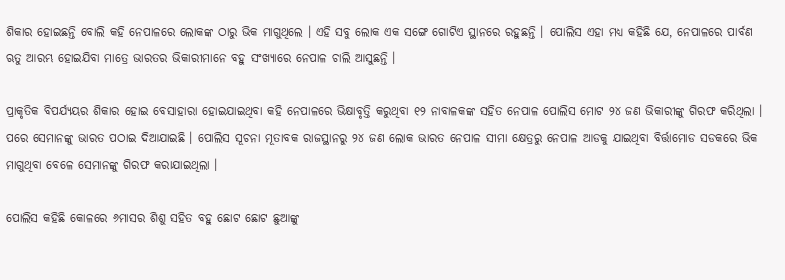ଶିକାର ହୋଇଛନ୍ତି ବୋଲି କହି ନେପାଳରେ ଲୋକଙ୍କ ଠାରୁ ଭିକ ମାଗୁଥିଲେ । ଏହି ସବୁ ଲୋକ ଏକ ସଙ୍ଗେ ଗୋଟିଏ ସ୍ଥାନରେ ରହୁଛନ୍ତି । ପୋଲିସ ଏହା ମଧ୍ୟ କହିଛି ଯେ, ନେପାଳରେ ପାର୍ବଣ ଋତୁ ଆରମ୍ଭ ହୋଇଯିବା ମାତ୍ରେ ଭାରତର ଭିକାରୀମାନେ ବହୁ ସଂଖ୍ୟାରେ ନେପାଳ ଚାଲି ଆସୁଛନ୍ତି ।

ପ୍ରାକୃତିକ ବିପର୍ଯ୍ୟୟର ଶିକାର ହୋଇ ବେସାହାରା ହୋଇଯାଇଥିବା କହି ନେପାଳରେ ଭିକ୍ଷାବୃତ୍ତି କରୁଥିବା ୧୨ ନାବାଳକଙ୍କ ସହିତ ନେପାଳ ପୋଲିସ ମୋଟ ୨୪ ଜଣ ଭିକାରୀଙ୍କୁ ଗିରଫ କରିଥିଲା । ପରେ ସେମାନଙ୍କୁ ଭାରତ ପଠାଇ ଦିଆଯାଇଛି । ପୋଲିସ ସୂଚନା ମୂତାବକ ରାଜସ୍ଥାନରୁ ୨୪ ଜଣ ଲୋକ ଭାରତ ନେପାଳ ସୀମା କ୍ଷେତ୍ରରୁ ନେପାଳ ଆଡକୁ ଯାଇଥିବା ବିର୍ତ୍ତାମୋଡ ସଡକରେ ଭିକ ମାଗୁଥିବା ବେଳେ ସେମାନଙ୍କୁ ଗିରଫ କରାଯାଇଥିଲା ।

ପୋଲିସ କହିଛି କୋଳରେ ୬ମାସର ଶିଶୁ ସହିତ ବହୁ ଛୋଟ ଛୋଟ ଛୁଆଙ୍କୁ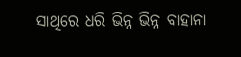ସାଥିରେ ଧରି ଭିନ୍ନ ଭିନ୍ନ ବାହାନା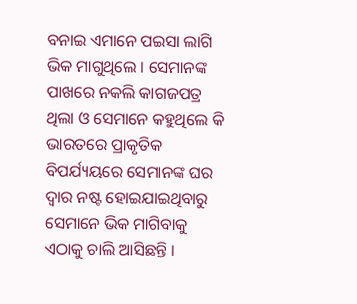ବନାଇ ଏମାନେ ପଇସା ଲାଗି ଭିକ ମାଗୁଥିଲେ । ସେମାନଙ୍କ ପାଖରେ ନକଲି କାଗଜପତ୍ର ଥିଲା ଓ ସେମାନେ କହୁଥିଲେ କି ଭାରତରେ ପ୍ରାକୃତିକ ବିପର୍ଯ୍ୟୟରେ ସେମାନଙ୍କ ଘର ଦ୍ୱାର ନଷ୍ଟ ହୋଇଯାଇଥିବାରୁ ସେମାନେ ଭିକ ମାଗିବାକୁ ଏଠାକୁ ଚାଲି ଆସିଛନ୍ତି ।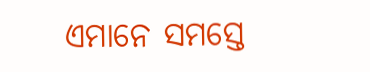ଏମାନେ ସମସ୍ତେ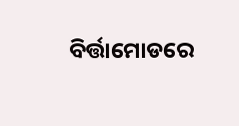ବିର୍ତ୍ତାମୋଡରେ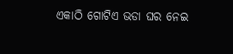ଏକାଠି ଗୋଟିଏ ଭଡା ଘର ନେଇ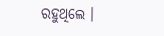ରହୁଥିଲେ ।